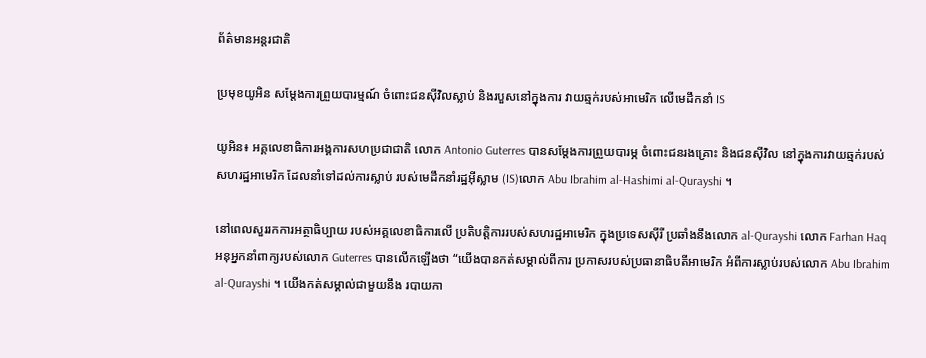ព័ត៌មានអន្តរជាតិ

ប្រមុខយូអិន សម្តែងការព្រួយបារម្មណ៍ ចំពោះជនស៊ីវិលស្លាប់ និងរបួសនៅក្នុងការ វាយឆ្មក់របស់អាមេរិក លើមេដឹកនាំ IS

យូអិន៖ អគ្គលេខាធិការអង្គការសហប្រជាជាតិ លោក Antonio Guterres បានសម្តែងការព្រួយបារម្ភ ចំពោះជនរងគ្រោះ និងជនស៊ីវិល នៅក្នុងការវាយឆ្មក់របស់ សហរដ្ឋអាមេរិក ដែលនាំទៅដល់ការស្លាប់ របស់មេដឹកនាំរដ្ឋអ៊ីស្លាម (IS)លោក Abu Ibrahim al-Hashimi al-Qurayshi ។

នៅពេលសួររកការអត្ថាធិប្បាយ របស់អគ្គលេខាធិការលើ ប្រតិបត្តិការរបស់សហរដ្ឋអាមេរិក ក្នុងប្រទេសស៊ីរី ប្រឆាំងនឹងលោក al-Qurayshi លោក Farhan Haq អនុអ្នកនាំពាក្យរបស់លោក Guterres បានលើកឡើងថា “យើងបានកត់សម្គាល់ពីការ ប្រកាសរបស់ប្រធានាធិបតីអាមេរិក អំពីការស្លាប់របស់លោក Abu Ibrahim al-Qurayshi ។ យើងកត់សម្គាល់ជាមួយនឹង របាយកា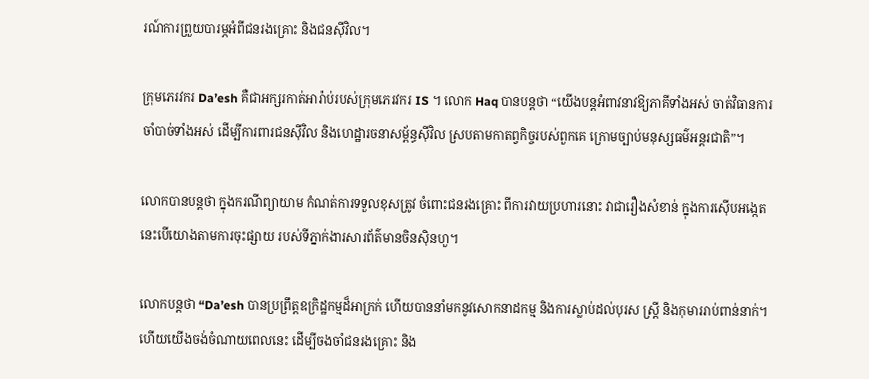រណ៍ការព្រួយបារម្ភអំពីជនរងគ្រោះ និងជនស៊ីវិល។

ក្រុមភេរវករ Da’esh គឺជាអក្សរកាត់អារ៉ាប់របស់ក្រុមភេរវករ IS ។ លោក Haq បានបន្ដថា “យើងបន្តអំពាវនាវឱ្យភាគីទាំងអស់ ចាត់វិធានការចាំបាច់ទាំងអស់ ដើម្បីការពារជនស៊ីវិល និងហេដ្ឋារចនាសម្ព័ន្ធស៊ីវិល ស្របតាមកាតព្វកិច្ចរបស់ពួកគេ ក្រោមច្បាប់មនុស្សធម៌អន្តរជាតិ”។

លោកបានបន្តថា ក្នុងករណីព្យាយាម កំណត់ការទទួលខុសត្រូវ ចំពោះជនរងគ្រោះ ពីការវាយប្រហារនោះ វាជារឿងសំខាន់ ក្នុងការស៊ើបអង្កេត នេះបើយោងតាមការចុះផ្សាយ របស់ទីភ្នាក់ងារសារព័ត៌មានចិនស៊ិនហួ។

លោកបន្ដថា “Da’esh បានប្រព្រឹត្តឧក្រិដ្ឋកម្មដ៏អាក្រក់ ហើយបាននាំមកនូវសោកនាដកម្ម និងការស្លាប់ដល់បុរស ស្ត្រី និងកុមាររាប់ពាន់នាក់។ ហើយយើងចង់ចំណាយពេលនេះ ដើម្បីចងចាំជនរងគ្រោះ និង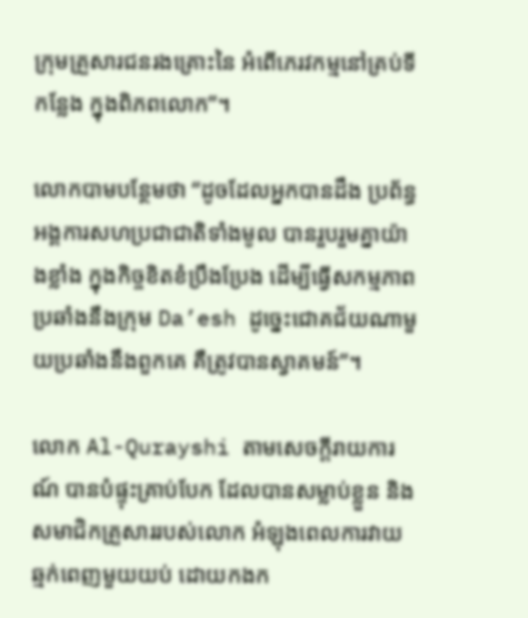ក្រុមគ្រួសារជនរងគ្រោះនៃ អំពើភេរវកម្មនៅគ្រប់ទីកន្លែង ក្នុងពិភពលោក”។

លោកបាមបន្ថែមថា “ដូចដែលអ្នកបានដឹង ប្រព័ន្ធអង្គការសហប្រជាជាតិទាំងមូល បានរួបរួមគ្នាយ៉ាងខ្លាំង ក្នុងកិច្ចខិតខំប្រឹងប្រែង ដើម្បីធ្វើសកម្មភាពប្រឆាំងនឹងក្រុម Da’esh ដូច្នេះជោគជ័យណាមួយប្រឆាំងនឹងពួកគេ គឺត្រូវបានស្វាគមន៍”។

លោក Al-Qurayshi តាមសេចក្តីរាយការណ៍ បានបំផ្ទុះគ្រាប់បែក ដែលបានសម្លាប់ខ្លួន និងសមាជិកគ្រួសាររបស់លោក អំឡុងពេលការវាយឆ្មក់ពេញមួយយប់ ដោយកងក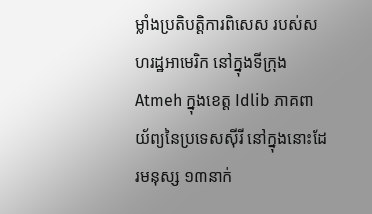ម្លាំងប្រតិបត្តិការពិសេស របស់សហរដ្ឋអាមេរិក នៅក្នុងទីក្រុង Atmeh ក្នុងខេត្ត Idlib ភាគពាយ័ព្យនៃប្រទេសស៊ីរី នៅក្នុងនោះដែរមនុស្ស ១៣នាក់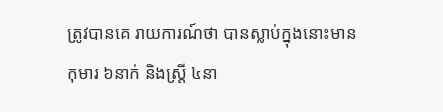ត្រូវបានគេ រាយការណ៍ថា បានស្លាប់ក្នុងនោះមានកុមារ ៦នាក់ និងស្ត្រី ៤នា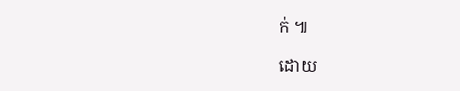ក់ ៕

ដោយ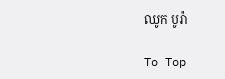ឈូក បូរ៉ា

To Top